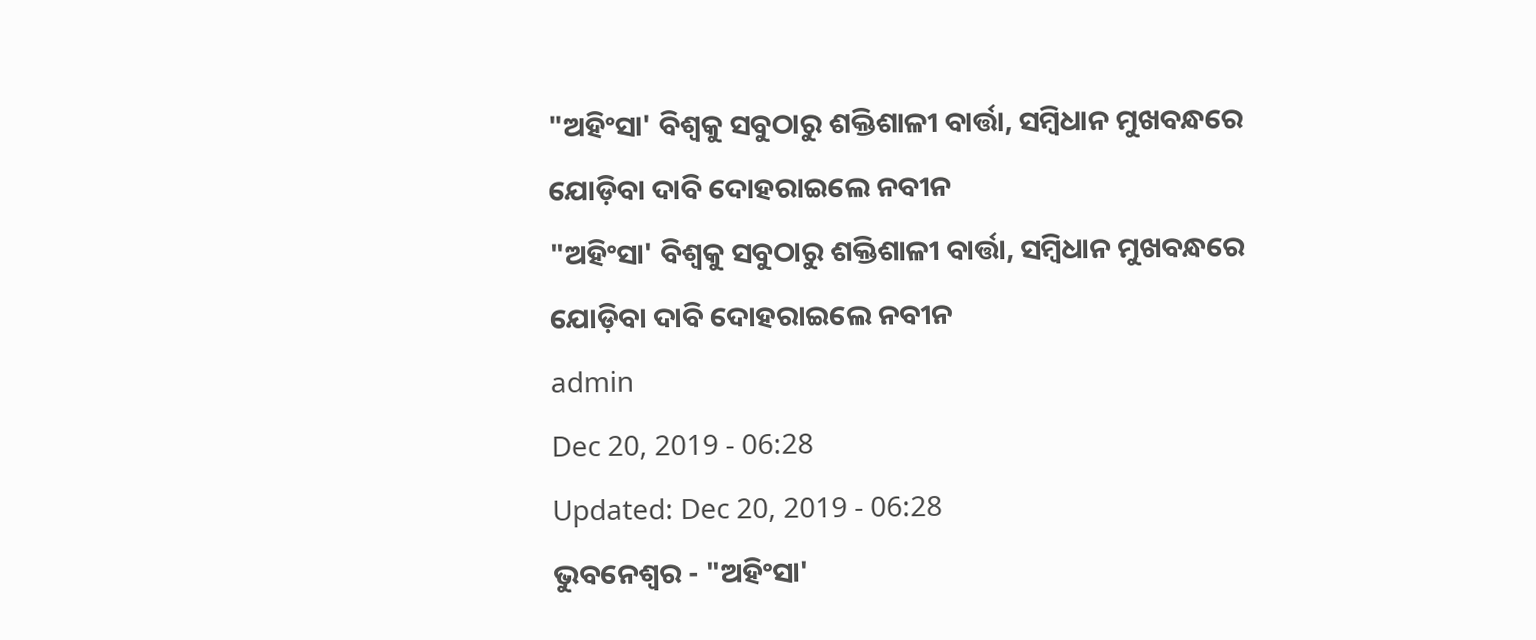"ଅହିଂସା' ବିଶ୍ୱକୁ ସବୁଠାରୁ ଶକ୍ତିଶାଳୀ ବାର୍ତ୍ତା, ସମ୍ବିଧାନ ମୁଖବନ୍ଧରେ ଯୋଡ଼ିବା ଦାବି ଦୋହରାଇଲେ ନବୀନ
"ଅହିଂସା' ବିଶ୍ୱକୁ ସବୁଠାରୁ ଶକ୍ତିଶାଳୀ ବାର୍ତ୍ତା, ସମ୍ବିଧାନ ମୁଖବନ୍ଧରେ ଯୋଡ଼ିବା ଦାବି ଦୋହରାଇଲେ ନବୀନ
admin
Dec 20, 2019 - 06:28
Updated: Dec 20, 2019 - 06:28
ଭୁବନେଶ୍ୱର - "ଅହିଂସା'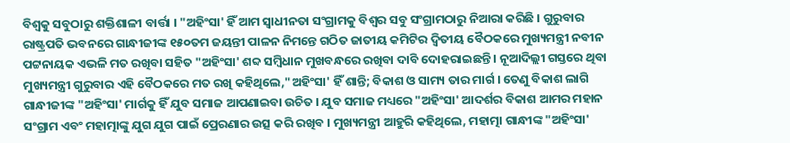ବିଶ୍ୱକୁ ସବୁଠାରୁ ଶକ୍ତିଶାଳୀ ବାର୍ତ୍ତା । "ଅହିଂସା' ହିଁ ଆମ ସ୍ୱାଧୀନତା ସଂଗ୍ରାମକୁ ବିଶ୍ୱର ସବୁ ସଂଗ୍ରାମଠାରୁ ନିଆରା କରିଛି । ଗୁରୁବାର ରାଷ୍ଟ୍ରପତି ଭବନରେ ଗାନ୍ଧୀଜୀଙ୍କ ୧୫୦ତମ ଜୟନ୍ତୀ ପାଳନ ନିମନ୍ତେ ଗଠିତ ଜାତୀୟ କମିଟିର ଦ୍ୱିତୀୟ ବୈଠକରେ ମୁଖ୍ୟମନ୍ତ୍ରୀ ନବୀନ ପଟ୍ଟନାୟକ ଏଭଳି ମତ ରଖିବା ସହିତ "ଅହିଂସା' ଶବ୍ଦ ସମ୍ବିଧାନ ମୁଖବନ୍ଧରେ ରଖିବା ଦାବି ଦୋହରାଇଛନ୍ତି । ନୂଆଦିଲ୍ଲୀ ଗସ୍ତରେ ଥିବା ମୁଖ୍ୟମନ୍ତ୍ରୀ ଗୁରୁବାର ଏହି ବୈଠକରେ ମତ ରଖି କହିଥିଲେ,"ଅହିଂସା' ହିଁ ଶାନ୍ତି; ବିକାଶ ଓ ସାମ୍ୟ ତାର ମାର୍ଗ । ତେଣୁ ବିକାଶ ଲାଗି ଗାନ୍ଧୀଜୀଙ୍କ "ଅହିଂସା' ମାର୍ଗକୁ ହିଁ ଯୁବ ସମାଜ ଆପଣାଇବା ଉଚିତ । ଯୁବ ସମାଜ ମଧ୍ୟରେ "ଅହିଂସା' ଆଦର୍ଶର ବିକାଶ ଆମର ମହାନ ସଂଗ୍ରାମ ଏବଂ ମହାତ୍ମାଙ୍କୁ ଯୁଗ ଯୁଗ ପାଇଁ ପ୍ରେରଣାର ଉତ୍ସ କରି ରଖିବ । ମୁଖ୍ୟମନ୍ତ୍ରୀ ଆହୁରି କହିଥିଲେ, ମହାତ୍ମା ଗାନ୍ଧୀଙ୍କ "ଅହିଂସା'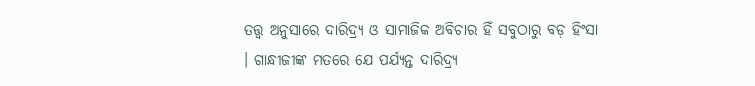ତତ୍ତ୍ୱ ଅନୁସାରେ ଦାରିଦ୍ର୍ୟ ଓ ସାମାଜିକ ଅବିଚାର ହିଁ ସବୁଠାରୁ ବଡ଼ ହିଂସା । ଗାନ୍ଧୀଜୀଙ୍କ ମତରେ ଯେ ପର୍ଯ୍ୟନ୍ତ ଦାରିଦ୍ର୍ୟ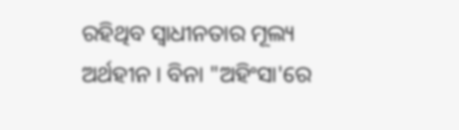ରହିଥିବ ସ୍ୱାଧୀନତାର ମୂଲ୍ୟ ଅର୍ଥହୀନ । ବିନା "ଅହିଂସା'ରେ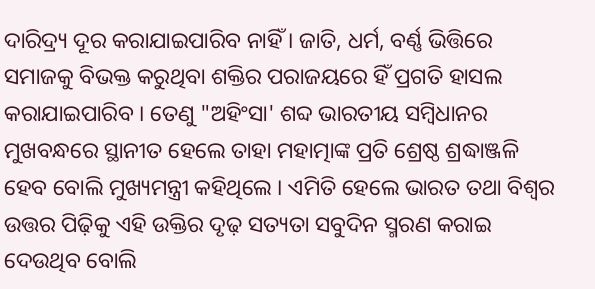ଦାରିଦ୍ର୍ୟ ଦୂର କରାଯାଇପାରିବ ନାହିଁ । ଜାତି, ଧର୍ମ, ବର୍ଣ୍ଣ ଭିତ୍ତିରେ ସମାଜକୁ ବିଭକ୍ତ କରୁଥିବା ଶକ୍ତିର ପରାଜୟରେ ହିଁ ପ୍ରଗତି ହାସଲ କରାଯାଇପାରିବ । ତେଣୁ "ଅହିଂସା' ଶବ୍ଦ ଭାରତୀୟ ସମ୍ବିଧାନର ମୁଖବନ୍ଧରେ ସ୍ଥାନୀତ ହେଲେ ତାହା ମହାତ୍ମାଙ୍କ ପ୍ରତି ଶ୍ରେଷ୍ଠ ଶ୍ରଦ୍ଧାଞ୍ଜଳି ହେବ ବୋଲି ମୁଖ୍ୟମନ୍ତ୍ରୀ କହିଥିଲେ । ଏମିତି ହେଲେ ଭାରତ ତଥା ବିଶ୍ୱର ଉତ୍ତର ପିଢ଼ିକୁ ଏହି ଉକ୍ତିର ଦୃଢ଼ ସତ୍ୟତା ସବୁଦିନ ସ୍ମରଣ କରାଇ ଦେଉଥିବ ବୋଲି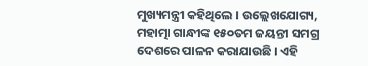ମୁଖ୍ୟମନ୍ତ୍ରୀ କହିଥିଲେ । ଉଲ୍ଲେଖଯୋଗ୍ୟ, ମହାତ୍ମା ଗାନ୍ଧୀଙ୍କ ୧୫୦ତମ ଜୟନ୍ତୀ ସମଗ୍ର ଦେଶରେ ପାଳନ କରାଯାଉଛି । ଏହି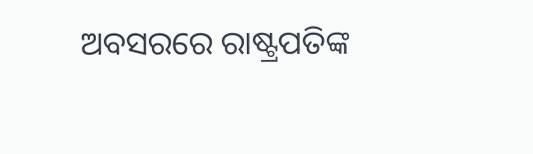ଅବସରରେ ରାଷ୍ଟ୍ରପତିଙ୍କ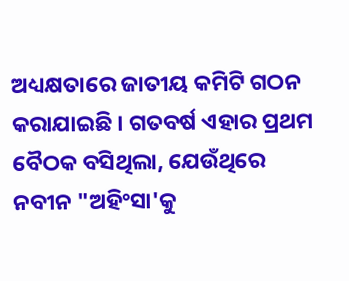ଅଧ୍ୟକ୍ଷତାରେ ଜାତୀୟ କମିଟି ଗଠନ କରାଯାଇଛି । ଗତବର୍ଷ ଏହାର ପ୍ରଥମ ବୈଠକ ବସିଥିଲା, ଯେଉଁଥିରେ ନବୀନ "ଅହିଂସା'କୁ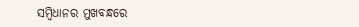ସମ୍ବିଧାନର ମୁଖବନ୍ଧରେ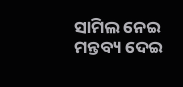ସାମିଲ ନେଇ ମନ୍ତବ୍ୟ ଦେଇ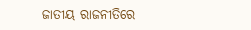ଜାତୀୟ ରାଜନୀତିରେ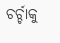ଚର୍ଚ୍ଚାକୁ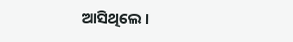ଆସିଥିଲେ ।